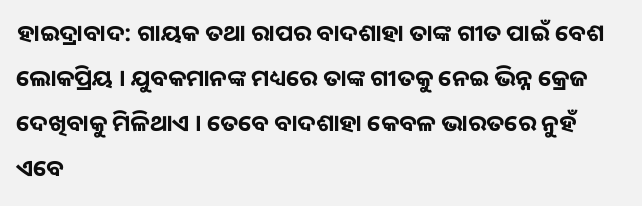ହାଇଦ୍ରାବାଦ: ଗାୟକ ତଥା ରାପର ବାଦଶାହା ତାଙ୍କ ଗୀତ ପାଇଁ ବେଶ ଲୋକପ୍ରିୟ । ଯୁବକମାନଙ୍କ ମଧ୍ୟରେ ତାଙ୍କ ଗୀତକୁ ନେଇ ଭିନ୍ନ କ୍ରେଜ ଦେଖିବାକୁ ମିଳିଥାଏ । ତେବେ ବାଦଶାହା କେବଳ ଭାରତରେ ନୁହଁ ଏବେ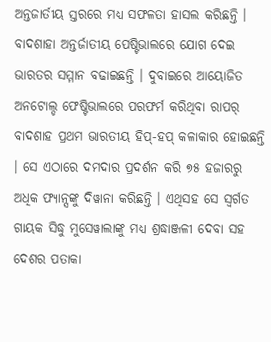ଅନ୍ତଜାର୍ତୀୟ ସ୍ତରରେ ମଧ୍ୟ ସଫଳତା ହାସଲ କରିଛନ୍ତି । ବାଦଶାହା ଅନ୍ତର୍ଜାତୀୟ ପେଷ୍ଟିଭାଲରେ ଯୋଗ ଦେଇ ଭାରତର ସମ୍ମାନ ବଢାଇଛନ୍ତି । ଦୁବାଇରେ ଆୟୋଜିତ ଅନଟୋଲ୍ଡ ଫେଷ୍ଟିଭାଲରେ ପରଫର୍ମ କରିଥିବା ରାପର୍ ବାଦଶାହ ପ୍ରଥମ ଭାରତୀୟ ହିପ୍-ହପ୍ କଳାକାର ହୋଇଛନ୍ତି । ସେ ଏଠାରେ ଦମଦାର ପ୍ରଦର୍ଶନ କରି ୭୫ ହଜାରରୁ ଅଧିକ ଫ୍ୟାନ୍ସଙ୍କୁ ଦିୱାନା କରିଛନ୍ତି । ଏଥିସହ ସେ ସ୍ୱର୍ଗତ ଗାୟକ ସିଦ୍ଧୁ ମୁସେୱାଲାଙ୍କୁ ମଧ୍ୟ ଶ୍ରଦ୍ଧାଞ୍ଜଳୀ ଦେବା ସହ ଦେଶର ପତାକା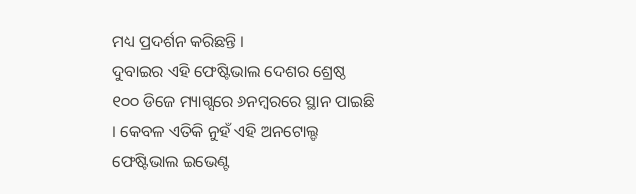ମଧ୍ୟ ପ୍ରଦର୍ଶନ କରିଛନ୍ତି ।
ଦୁବାଇର ଏହି ଫେଷ୍ଟିଭାଲ ଦେଶର ଶ୍ରେଷ୍ଠ ୧୦୦ ଡିଜେ ମ୍ୟାଗ୍ସରେ ୬ନମ୍ବରରେ ସ୍ଥାନ ପାଇଛି । କେବଳ ଏତିକି ନୁହଁ ଏହି ଅନଟୋଲ୍ଡ ଫେଷ୍ଟିଭାଲ ଇଭେଣ୍ଟ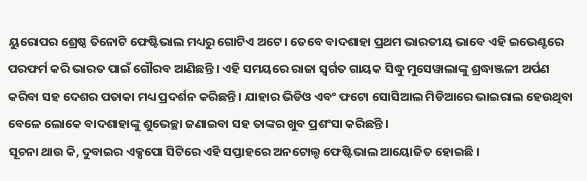ୟୁରୋପର ଶ୍ରେଷ୍ଠ ତିନୋଟି ଫେଷ୍ଟିଭାଲ ମଧ୍ୟରୁ ଗୋଟିଏ ଅଟେ। ତେବେ ବାଦଶାହା ପ୍ରଥମ ଭାରତୀୟ ଭାବେ ଏହି ଇଭେଣ୍ଟରେ ପରଫର୍ମ କରି ଭାରତ ପାଇଁ ଗୌରବ ଆଣିଛନ୍ତି । ଏହି ସମୟରେ ରାଜା ସ୍ୱର୍ଗତ ଗାୟକ ସିଦ୍ଧୁ ମୁସେୱାଲାଙ୍କୁ ଶ୍ରଦ୍ଧାଞ୍ଜଳୀ ଅର୍ପଣ କରିବା ସହ ଦେଶର ପତାକା ମଧ୍ୟ ପ୍ରଦର୍ଶନ କରିଛନ୍ତି । ଯାହାର ଭିଡିଓ ଏବଂ ଫଟୋ ସୋସିଆଲ ମିଡିଆରେ ଭାଇରାଲ ହେଉଥିବା ବେଳେ ଲୋକେ ବାଦଶାହାଙ୍କୁ ଶୁଭେଚ୍ଛା ଜଣାଇବା ସହ ତାଙ୍କର ଖୁବ ପ୍ରଶଂସା କରିଛନ୍ତି ।
ସୂଚନା ଥାଉ କି, ଦୁବାଇର ଏକ୍ସପୋ ସିଟିରେ ଏହି ସପ୍ତାହରେ ଅନଟୋଲ୍ଡ ଫେଷ୍ଟିଭାଲ ଆୟୋଜିତ ହୋଇଛି ।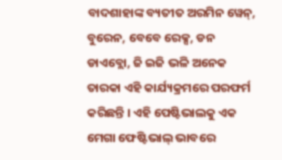ବାଦଶାହାଙ୍କ ବ୍ୟତୀତ ଅରମିନ ୱେନ୍, ବୁରେନ, ବେବେ ରେକ୍ସ, ଡନ ଡାଏବ୍ଲୋ, ଜି ଇଜି ଭଳି ଅନେକ ତାରକା ଏହି କାର୍ଯ୍ୟକ୍ରମରେ ପରଫର୍ମ କରିଛନ୍ତି । ଏହି ପେଷ୍ଟିଭାଲକୁ ଏକ ମେଗା ଫେଷ୍ଟିଭାଲ୍ ଭାବରେ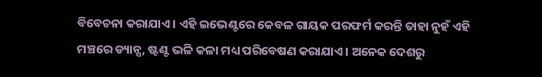ବିବେଚନା କରାଯାଏ । ଏହି ଇଭେଣ୍ଟରେ କେବଳ ଗାୟକ ପରଫର୍ମ କରନ୍ତି ତାହା ନୁହଁ ଏହି ମଞ୍ଚରେ ଡ୍ୟାନ୍ସ, ଷ୍ଟଣ୍ଟ ଭଳି କଳା ମଧ୍ୟ ପରିବେଷଣ କରାଯାଏ । ଅନେକ ଦେଶରୁ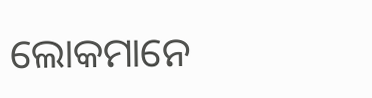ଲୋକମାନେ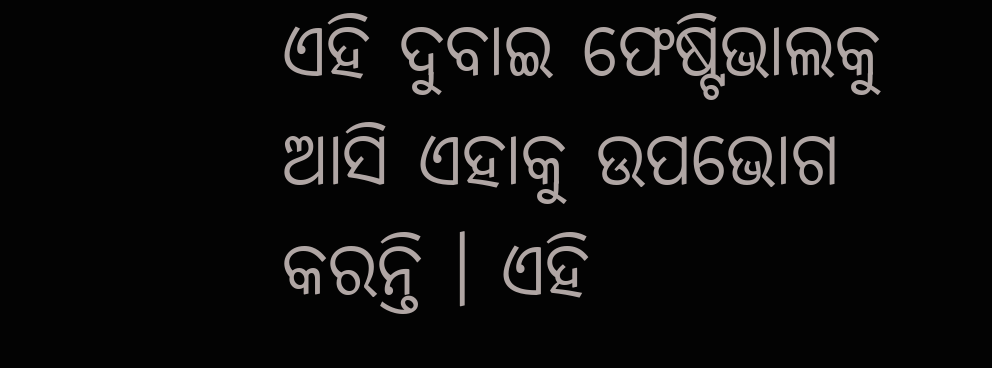ଏହି ଦୁବାଇ ଫେଷ୍ଟିଭାଲକୁ ଆସି ଏହାକୁ ଉପଭୋଗ କରନ୍ତି । ଏହି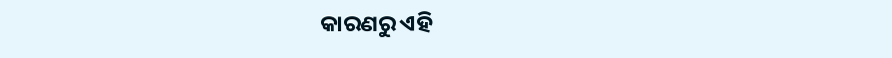କାରଣରୁ ଏହି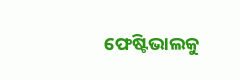ଫେଷ୍ଟିଭାଲକୁ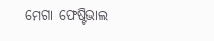ମେଗା ଫେଷ୍ଟିଭାଲ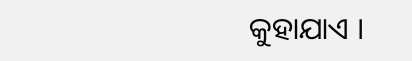କୁହାଯାଏ ।